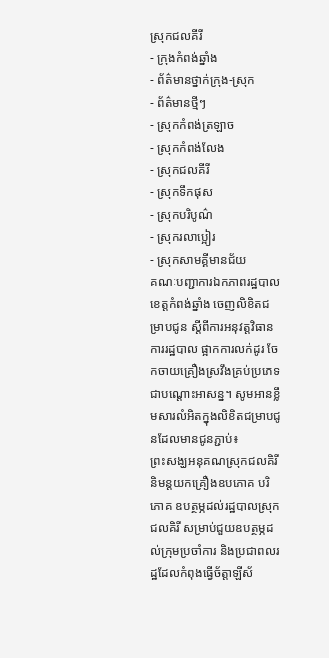ស្រុកជលគីរី
- ក្រុងកំពង់ឆ្នាំង
- ព័ត៌មានថ្នាក់ក្រុង-ស្រុក
- ព័ត៌មានថ្មីៗ
- ស្រុកកំពង់ត្រឡាច
- ស្រុកកំពង់លែង
- ស្រុកជលគីរី
- ស្រុកទឹកផុស
- ស្រុកបរិបូណ៌
- ស្រុករលាប្អៀរ
- ស្រុកសាមគ្គីមានជ័យ
គណៈបញ្ជាការឯកភាពរដ្ឋបាលខេត្តកំពង់ឆ្នាំង ចេញលិខិតជម្រាបជូន ស្តីពីការអនុវត្តវិធានការរដ្ឋបាល ផ្អាកការលក់ដូរ ចែកចាយគ្រឿងស្រវឹងគ្រប់ប្រភេទជាបណ្តោះអាសន្ន។ សូមអានខ្លឹមសារលំអិតក្នុងលិខិតជម្រាបជូនដែលមានជូនភ្ជាប់៖
ព្រះសង្ឃអនុគណស្រុកជលគិរី និមន្តយកគ្រឿងឧបភោគ បរិភោគ ឧបត្ថម្ភដល់រដ្ឋបាលស្រុកជលគិរី សម្រាប់ជួយឧបត្ថម្ភដល់ក្រុមប្រចាំការ និងប្រជាពលរដ្ឋដែលកំពុងធ្វើច័ត្តាឡីស័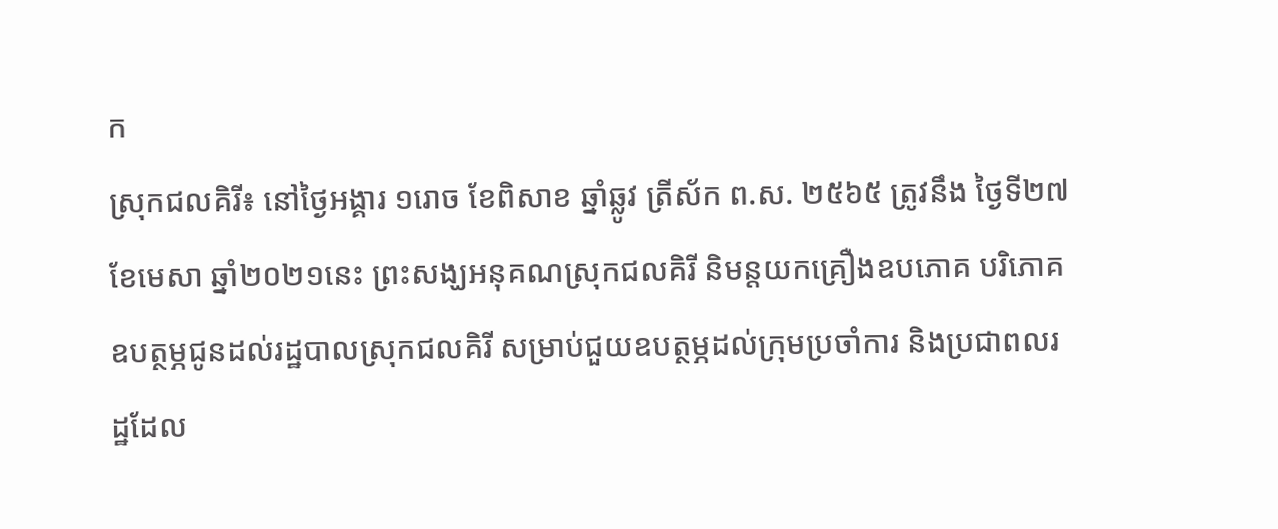ក
ស្រុកជលគិរី៖ នៅថ្ងៃអង្គារ ១រោច ខែពិសាខ ឆ្នាំឆ្លូវ ត្រីស័ក ព.ស. ២៥៦៥ ត្រូវនឹង ថ្ងៃទី២៧ ខែមេសា ឆ្នាំ២០២១នេះ ព្រះសង្ឃអនុគណស្រុកជលគិរី និមន្តយកគ្រឿងឧបភោគ បរិភោគ ឧបត្ថម្ភជូនដល់រដ្ឋបាលស្រុកជលគិរី សម្រាប់ជួយឧបត្ថម្ភដល់ក្រុមប្រចាំការ និងប្រជាពលរដ្ឋដែល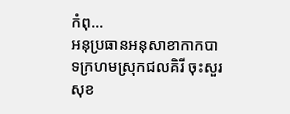កំពុ...
អនុប្រធានអនុសាខាកាកបាទក្រហមស្រុកជលគិរី ចុះសួរសុខ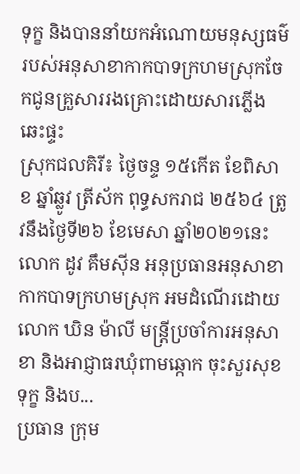ទុក្ខ និងបាននាំយកអំណោយមនុស្សធម៌របស់អនុសាខាកាកបាទក្រហមស្រុកចែកជូនគ្រួសាររងគ្រោះដោយសារភ្លើងឆេះផ្ទះ
ស្រុកជលគិរី៖ ថ្ងៃចន្ទ ១៥កើត ខែពិសាខ ឆ្នាំឆ្លូវ ត្រីស័ក ពុទ្ធសករាជ ២៥៦៤ ត្រូវនឹងថ្ងៃទី២៦ ខែមេសា ឆ្នាំ២០២១នេះ លោក ដូវ គឹមស៊ីន អនុប្រធានអនុសាខាកាកបាទក្រហមស្រុក អមដំណើរដោយលោក ឃិន ម៉ាលី មន្ត្រីប្រចាំការអនុសាខា និងអាជ្ញាធរឃុំពាមឆ្កោក ចុះសួរសុខទុក្ខ និងប...
ប្រធាន ក្រុម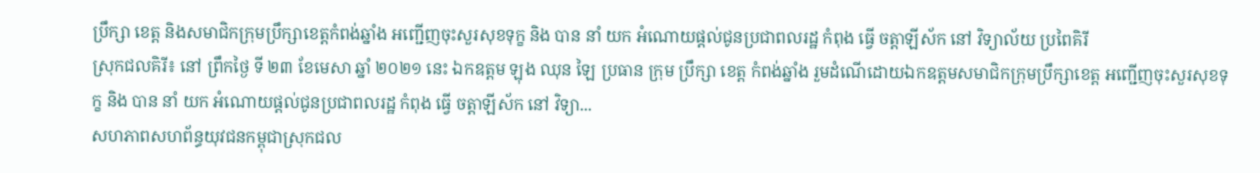ប្រឹក្សា ខេត្ត និងសមាជិកក្រុមប្រឹក្សាខេត្តកំពង់ឆ្នាំង អញ្ជើញចុះសួរសុខទុក្ខ និង បាន នាំ យក អំណោយផ្តល់ជូនប្រជាពលរដ្ឋ កំពុង ធ្វើ ចត្តាឡីស័ក នៅ វិទ្យាល័យ ប្រពៃគិរី
ស្រុកជលគិរី៖ នៅ ព្រឹកថ្ងៃ ទី ២៣ ខែមេសា ឆ្នាំ ២០២១ នេះ ឯកឧត្ដម ឡុង ឈុន ឡៃ ប្រធាន ក្រុម ប្រឹក្សា ខេត្ត កំពង់ឆ្នាំង រួមដំណើដោយឯកឧត្តមសមាជិកក្រុមប្រឹក្សាខេត្ត អញ្ជើញចុះសួរសុខទុក្ខ និង បាន នាំ យក អំណោយផ្តល់ជូនប្រជាពលរដ្ឋ កំពុង ធ្វើ ចត្តាឡីស័ក នៅ វិទ្យា...
សហភាពសហព័ន្ធយុវជនកម្ពុជាស្រុកជល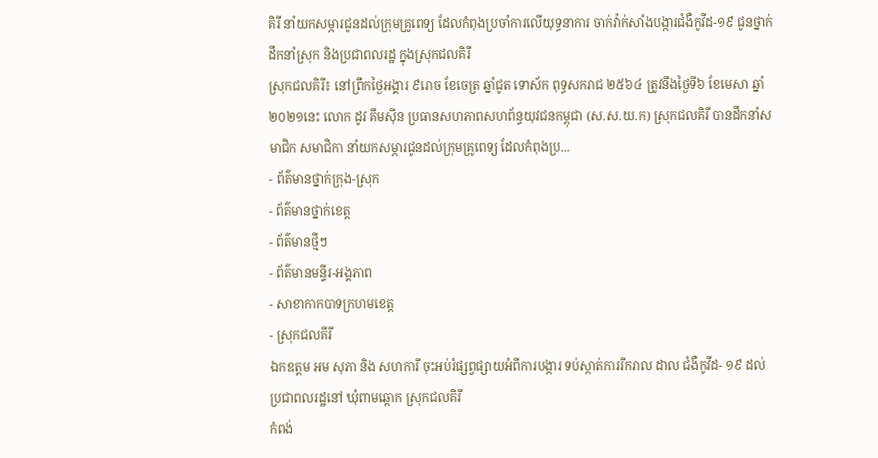គិរី នាំយកសម្ភារជូនដល់ក្រុមគ្រូពេទ្យ ដែលកំពុងប្រចាំការលើយុទ្ធនាការ ចាក់វ៉ាក់សាំងបង្ការជំងឺកូវីដ-១៩ ជូនថ្នាក់ដឹកនាំស្រុក និងប្រជាពលរដ្ឋ ក្នុងស្រុកជលគិរី
ស្រុកជលគិរី៖ នៅព្រឹកថ្ងៃអង្គារ ៩រោច ខែចេត្រ ឆ្នាំជូត ទោស័ក ពុទ្ធសករាជ ២៥៦៤ ត្រូវនឹងថ្ងៃទី៦ ខែមេសា ឆ្នាំ២០២១នេះ លោក ដូវ គឹមស៊ីន ប្រធានសហភាពសហព័ន្ធយុវជនកម្ពុជា (ស.ស.យ.ក) ស្រុកជលគិរី បានដឹកនាំសមាជិក សមាជិកា នាំយកសម្ភារជូនដល់ក្រុមគ្រូពេទ្យ ដែលកំពុងប្រ...
- ព័ត៌មានថ្នាក់ក្រុង-ស្រុក
- ព័ត៌មានថ្នាក់ខេត្ត
- ព័ត៌មានថ្មីៗ
- ព័ត៌មានមន្ទីរ-អង្គភាព
- សាខាកាកបាទក្រហមខេត្ត
- ស្រុកជលគីរី
ឯកឧត្តម អម សុភា និង សហការី ចុះអប់រំផ្សព្វផ្សាយអំពីការបង្ការ ទប់ស្កាត់ការរីករាល ដាល ជំងឺកូវីដ- ១៩ ដល់ប្រជាពលរដ្ឋនៅ ឃុំពាមឆ្កោក ស្រុកជលគិរី
កំពង់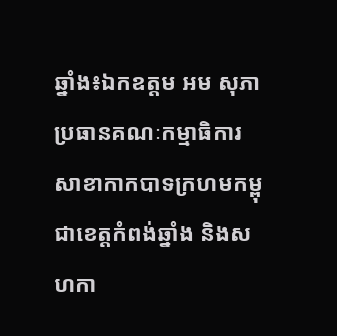ឆ្នាំង៖ឯកឧត្តម អម សុភា ប្រធានគណៈកម្មាធិការសាខាកាកបាទក្រហមកម្ពុជាខេត្តកំពង់ឆ្នាំង និងសហកា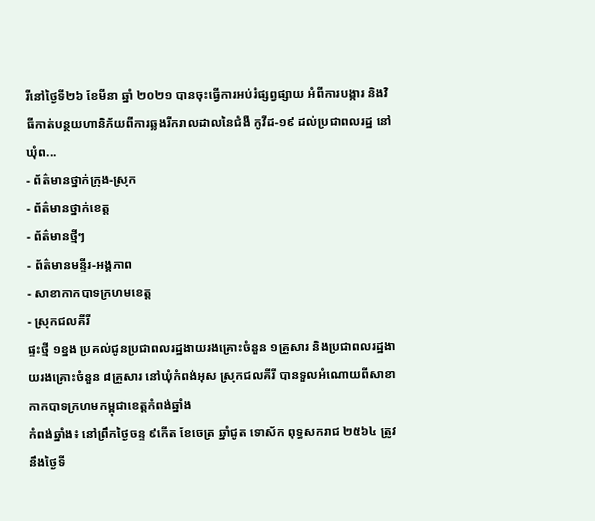រីនៅថ្ងៃទី២៦ ខែមីនា ឆ្នាំ ២០២១ បានចុះធ្វើការអប់រំផ្សព្វផ្សាយ អំពីការបង្ការ និងវិធីកាត់បន្ថយហានិភ័យពីការឆ្លងរីករាលដាលនៃជំងឺ កូវីដ-១៩ ដល់ប្រជាពលរដ្ឋ នៅ ឃុំព...
- ព័ត៌មានថ្នាក់ក្រុង-ស្រុក
- ព័ត៌មានថ្នាក់ខេត្ត
- ព័ត៌មានថ្មីៗ
- ព័ត៌មានមន្ទីរ-អង្គភាព
- សាខាកាកបាទក្រហមខេត្ត
- ស្រុកជលគីរី
ផ្ទះថ្មី ១ខ្នង ប្រគល់ជូនប្រជាពលរដ្ឋងាយរងគ្រោះចំនួន ១គ្រួសារ និងប្រជាពលរដ្ឋងាយរងគ្រោះចំនួន ៨គ្រួសារ នៅឃុំកំពង់អុស ស្រុកជលគីរី បានទួលអំណោយពីសាខាកាកបាទក្រហមកម្ពុជាខេត្តកំពង់ឆ្នាំង
កំពង់ឆ្នាំង៖ នៅព្រឹកថ្ងៃចន្ទ ៩កើត ខែចេត្រ ឆ្នាំជូត ទោស័ក ពុទ្ធសករាជ ២៥៦៤ ត្រូវនឹងថ្ងៃទី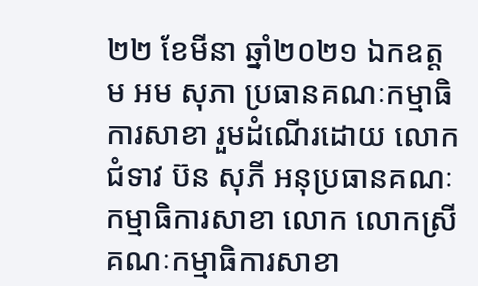២២ ខែមីនា ឆ្នាំ២០២១ ឯកឧត្ដម អម សុភា ប្រធានគណៈកម្មាធិការសាខា រួមដំណើរដោយ លោកជំទាវ ប៊ន សុភី អនុប្រធានគណៈកម្មាធិការសាខា លោក លោកស្រី គណៈកម្មាធិការសាខា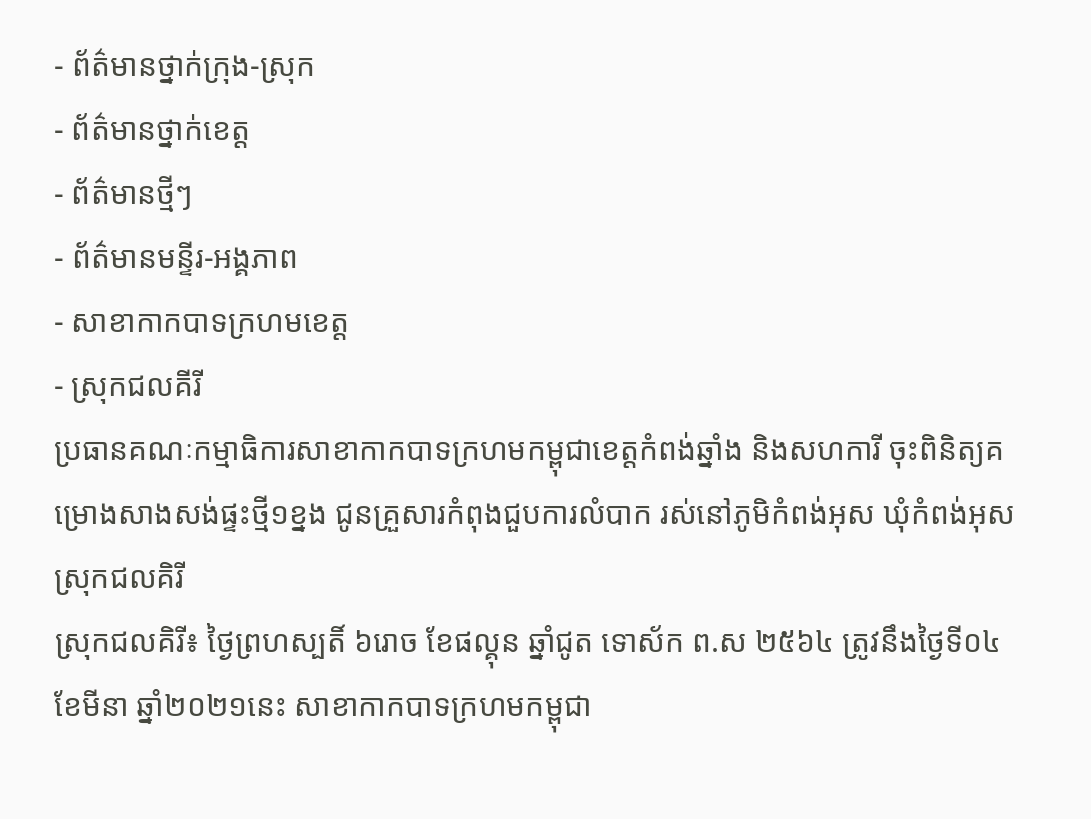- ព័ត៌មានថ្នាក់ក្រុង-ស្រុក
- ព័ត៌មានថ្នាក់ខេត្ត
- ព័ត៌មានថ្មីៗ
- ព័ត៌មានមន្ទីរ-អង្គភាព
- សាខាកាកបាទក្រហមខេត្ត
- ស្រុកជលគីរី
ប្រធានគណៈកម្មាធិការសាខាកាកបាទក្រហមកម្ពុជាខេត្តកំពង់ឆ្នាំង និងសហការី ចុះពិនិត្យគម្រោងសាងសង់ផ្ទះថ្មី១ខ្នង ជូនគ្រួសារកំពុងជួបការលំបាក រស់នៅភូមិកំពង់អុស ឃុំកំពង់អុស ស្រុកជលគិរី
ស្រុកជលគិរី៖ ថ្ងៃព្រហស្បតិ៍ ៦រោច ខែផល្គុន ឆ្នាំជូត ទោស័ក ព.ស ២៥៦៤ ត្រូវនឹងថ្ងៃទី០៤ ខែមីនា ឆ្នាំ២០២១នេះ សាខាកាកបាទក្រហមកម្ពុជា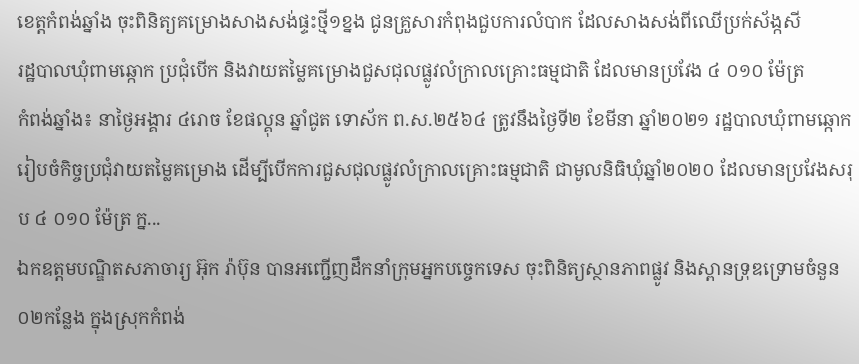ខេត្តកំពង់ឆ្នាំង ចុះពិនិត្យគម្រោងសាងសង់ផ្ទះថ្មី១ខ្នង ជូនគ្រួសារកំពុងជួបការលំបាក ដែលសាងសង់ពីឈើប្រក់ស័ង្កសី
រដ្ឋបាលឃុំពាមឆ្កោក ប្រជុំបើក និងវាយតម្លៃគម្រោងជួសជុលផ្លូវលំក្រាលគ្រោះធម្មជាតិ ដែលមានប្រវែង ៤ ០១០ ម៉ែត្រ
កំពង់ឆ្នាំង៖ នាថ្ងៃអង្គារ ៤រោច ខែផល្គុន ឆ្នាំជូត ទោស័ក ព.ស.២៥៦៤ ត្រូវនឹងថ្ងៃទី២ ខែមីនា ឆ្នាំ២០២១ រដ្ឋបាលឃុំពាមឆ្កោក រៀបចំកិច្ចប្រជុំវាយតម្លៃគម្រោង ដើម្បីបើកការជួសជុលផ្លូវលំក្រាលគ្រោះធម្មជាតិ ជាមូលនិធិឃុំឆ្នាំ២០២០ ដែលមានប្រវែងសរុប ៤ ០១០ ម៉ែត្រ ក្ន...
ឯកឧត្តមបណ្ឌិតសភាចារ្យ អ៊ុក រ៉ាប៊ុន បានអញ្ជើញដឹកនាំក្រុមអ្នកបច្ចេកទេស ចុះពិនិត្យស្ថានភាពផ្លូវ និងស្ពានទ្រុឌទ្រោមចំនួន ០២កន្លែង ក្នុងស្រុកកំពង់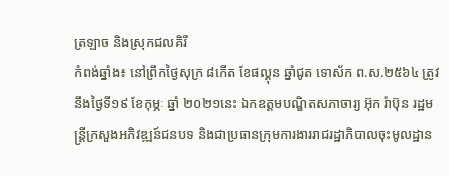ត្រឡាច និងស្រុកជលគិរី
កំពង់ឆ្នាំង៖ នៅព្រឹកថ្ងៃសុក្រ ៨កើត ខែផល្គុន ឆ្នាំជូត ទោស័ក ព.ស.២៥៦៤ ត្រូវនឹងថ្ងៃទី១៩ ខែកុម្ភៈ ឆ្នាំ ២០២១នេះ ឯកឧត្តមបណ្ឌិតសភាចារ្យ អ៊ុក រ៉ាប៊ុន រដ្ឋមន្ត្រីក្រសួងអភិវឌ្ឍន៍ជនបទ និងជាប្រធានក្រុមការងាររាជរដ្ឋាភិបាលចុះមូលដ្ឋាន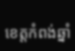ខេត្តកំពង់ឆ្នាំ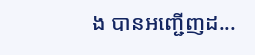ង បានអញ្ជើញដ...